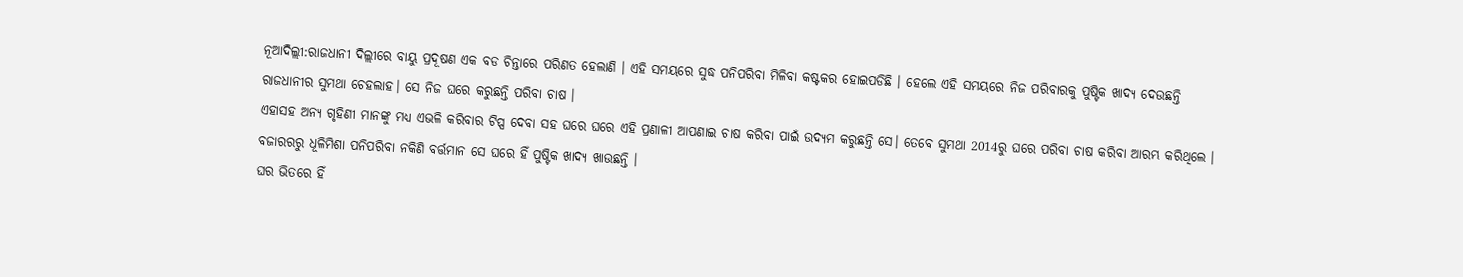ନୂଆଦିଲ୍ଲୀ:ରାଜଧାନୀ ଦିଲ୍ଲୀରେ ବାୟୁ ପ୍ରଦୂଷଣ ଏକ ବଡ ଚିନ୍ତାରେ ପରିଣତ ହେଲାଣି । ଏହି ସମୟରେ ସୁଦ୍ଧ ପନିପରିବା ମିଳିବା କଷ୍ଟକର ହୋଇପଡିଛି । ହେଲେ ଏହି ସମୟରେ ନିଜ ପରିବାରକୁ ପୁଷ୍ଟିକ ଖାଦ୍ୟ ଦେଉଛନ୍ତି ରାଜଧାନୀର ସୁମଥା ଚେହଲାହ। ସେ ନିଜ ଘରେ କରୁଛନ୍ତି ପରିବା ଚାଷ ।
ଏହାସହ ଅନ୍ୟ ଗୃହିଣୀ ମାନଙ୍କୁ ମଧ୍ୟ ଏଭଳି କରିବାର ଟିପ୍ସ ଦେବା ସହ ଘରେ ଘରେ ଏହି ପ୍ରଣାଳୀ ଆପଣାଇ ଚାଷ କରିବା ପାଇଁ ଉଦ୍ୟମ କରୁଛନ୍ତି ସେ। ତେବେ ସୁମଥା 2014ରୁ ଘରେ ପରିବା ଚାଷ କରିବା ଆରମ୍ଭ କରିଥିଲେ । ବଜାରରରୁ ଧୂଳିମିଶା ପନିପରିବା ନକିଣି ବର୍ତ୍ତମାନ ସେ ଘରେ ହିଁ ପୁଷ୍ଟିକ ଖାଦ୍ୟ ଖାଉଛନ୍ତି ।
ଘର ଭିତରେ ହିଁ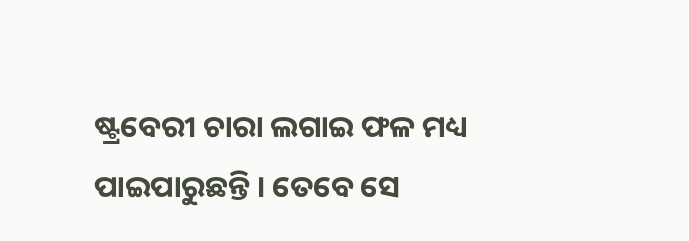ଷ୍ଟ୍ରବେରୀ ଚାରା ଲଗାଇ ଫଳ ମଧ୍ୟ ପାଇପାରୁଛନ୍ତି । ତେବେ ସେ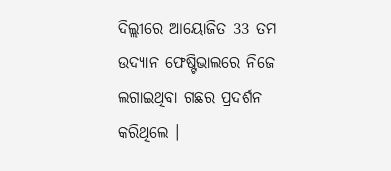ଦିଲ୍ଲୀରେ ଆୟୋଜିତ 33 ତମ ଉଦ୍ୟାନ ଫେଷ୍ଟିଭାଲରେ ନିଜେ ଲଗାଇଥିବା ଗଛର ପ୍ରଦର୍ଶନ କରିଥିଲେ ।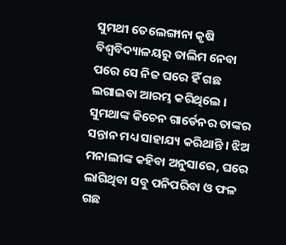ସୁମଥୀ ତେଲେଙ୍ଗାନା କୃଷି ବିଶ୍ବବିଦ୍ୟାଳୟରୁ ତାଲିମ ନେବା ପରେ ସେ ନିଜ ଘରେ ହିଁ ଗଛ ଲଗାଇବା ଆରମ୍ଭ କରିଥିଲେ ।
ସୁମଥାଙ୍କ କିଚେନ ଗାର୍ଡେନର ତାଙ୍କର ସନ୍ତାନ ମଧ୍ୟ ସାହାଯ୍ୟ କରିଥାନ୍ତି । ଝିଅ ମନାଲୀଙ୍କ କହିବା ଅନୁସାରେ, ଘରେ ଲାଗିଥିବା ସବୁ ପନିପରିବା ଓ ଫଳ ଗଛ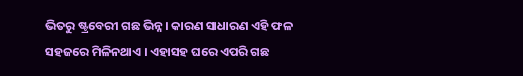ଭିତରୁ ଷ୍ଟ୍ରବେରୀ ଗଛ ଭିନ୍ନ । କାରଣ ସାଧାରଣ ଏହି ଫଳ ସହଜରେ ମିଳିନଥାଏ । ଏହାସହ ଘରେ ଏପରି ଗଛ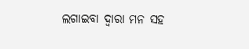ଲଗାଇବା ଦ୍ବାରା ମନ ସହ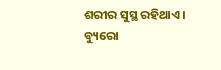ଶରୀର ସୁସ୍ଥ ରହିଥାଏ ।
ବ୍ୟୁରୋ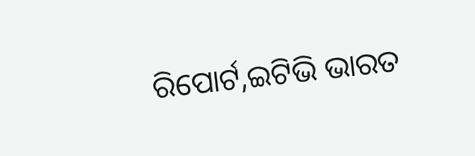ରିପୋର୍ଟ,ଇଟିଭି ଭାରତ